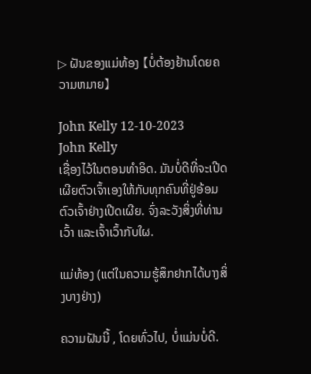▷ ຝັນຂອງແມ່ທ້ອງ 【ບໍ່ຕ້ອງຢ້ານໂດຍຄວາມຫມາຍ】

John Kelly 12-10-2023
John Kelly
ເຊື່ອງໄວ້ໃນຕອນທໍາອິດ. ມັນບໍ່ດີທີ່ຈະເປີດເຜີຍຕົວເຈົ້າເອງໃຫ້ກັບທຸກຄົນທີ່ຢູ່ອ້ອມຕົວເຈົ້າຢ່າງເປີດເຜີຍ. ຈົ່ງລະວັງສິ່ງທີ່ທ່ານເວົ້າ ແລະເຈົ້າເວົ້າກັບໃຜ.

ແມ່ທ້ອງ (ແຕ່ໃນຄວາມຮູ້ສຶກຢາກໄດ້ບາງສິ່ງບາງຢ່າງ)

ຄວາມຝັນນີ້ , ໂດຍທົ່ວໄປ, ບໍ່ແມ່ນບໍ່ດີ.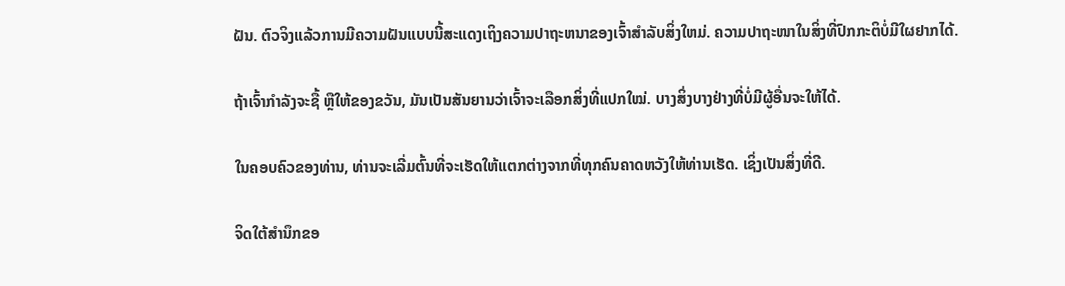ຝັນ. ຕົວຈິງແລ້ວການມີຄວາມຝັນແບບນີ້ສະແດງເຖິງຄວາມປາຖະຫນາຂອງເຈົ້າສໍາລັບສິ່ງໃຫມ່. ຄວາມປາຖະໜາໃນສິ່ງທີ່ປົກກະຕິບໍ່ມີໃຜຢາກໄດ້.

ຖ້າເຈົ້າກຳລັງຈະຊື້ ຫຼືໃຫ້ຂອງຂວັນ, ມັນເປັນສັນຍານວ່າເຈົ້າຈະເລືອກສິ່ງທີ່ແປກໃໝ່. ບາງສິ່ງບາງຢ່າງທີ່ບໍ່ມີຜູ້ອື່ນຈະໃຫ້ໄດ້.

ໃນຄອບຄົວຂອງທ່ານ, ທ່ານຈະເລີ່ມຕົ້ນທີ່ຈະເຮັດໃຫ້ແຕກຕ່າງຈາກທີ່ທຸກຄົນຄາດຫວັງໃຫ້ທ່ານເຮັດ. ເຊິ່ງເປັນສິ່ງທີ່ດີ.

ຈິດໃຕ້ສຳນຶກຂອ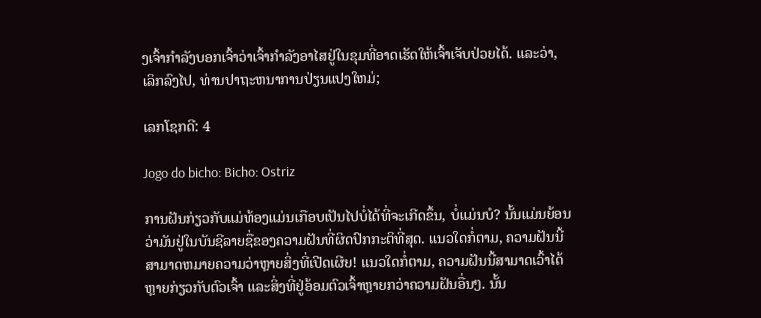ງເຈົ້າກຳລັງບອກເຈົ້າວ່າເຈົ້າກຳລັງອາໄສຢູ່ໃນຂຸມທີ່ອາດເຮັດໃຫ້ເຈົ້າເຈັບປ່ວຍໄດ້. ແລະວ່າ, ເລິກລົງໄປ, ທ່ານປາຖະຫນາການປ່ຽນແປງໃຫມ່;

ເລກໂຊກດີ: 4

Jogo do bicho: Bicho: Ostriz

ການຝັນກ່ຽວກັບແມ່ທ້ອງແມ່ນເກືອບເປັນໄປບໍ່ໄດ້ທີ່ຈະເກີດຂຶ້ນ, ບໍ່ແມ່ນບໍ? ນັ້ນແມ່ນຍ້ອນວ່າມັນຢູ່ໃນບັນຊີລາຍຊື່ຂອງຄວາມຝັນທີ່ຜິດປົກກະຕິທີ່ສຸດ. ແນວໃດກໍ່ຕາມ, ຄວາມຝັນນີ້ສາມາດຫມາຍຄວາມວ່າຫຼາຍສິ່ງທີ່ເປີດເຜີຍ! ແນວໃດກໍ່ຕາມ, ຄວາມຝັນນີ້ສາມາດເວົ້າໄດ້ຫຼາຍກ່ຽວກັບຕົວເຈົ້າ ແລະສິ່ງທີ່ຢູ່ອ້ອມຕົວເຈົ້າຫຼາຍກວ່າຄວາມຝັນອື່ນໆ. ນັ້ນ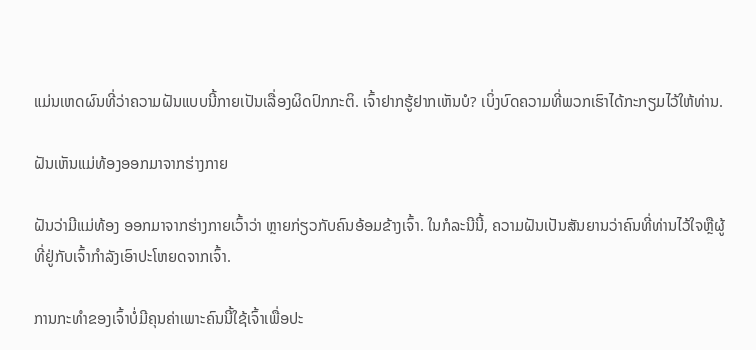ແມ່ນເຫດຜົນທີ່ວ່າຄວາມຝັນແບບນີ້ກາຍເປັນເລື່ອງຜິດປົກກະຕິ. ເຈົ້າຢາກຮູ້ຢາກເຫັນບໍ? ເບິ່ງບົດຄວາມທີ່ພວກເຮົາໄດ້ກະກຽມໄວ້ໃຫ້ທ່ານ.

ຝັນເຫັນແມ່ທ້ອງອອກມາຈາກຮ່າງກາຍ

ຝັນວ່າມີແມ່ທ້ອງ ອອກມາຈາກຮ່າງກາຍເວົ້າວ່າ ຫຼາຍກ່ຽວກັບຄົນອ້ອມຂ້າງເຈົ້າ. ໃນກໍລະນີນີ້, ຄວາມຝັນເປັນສັນຍານວ່າຄົນທີ່ທ່ານໄວ້ໃຈຫຼືຜູ້ທີ່ຢູ່ກັບເຈົ້າກໍາລັງເອົາປະໂຫຍດຈາກເຈົ້າ.

ການກະທຳຂອງເຈົ້າບໍ່ມີຄຸນຄ່າເພາະຄົນນີ້ໃຊ້ເຈົ້າເພື່ອປະ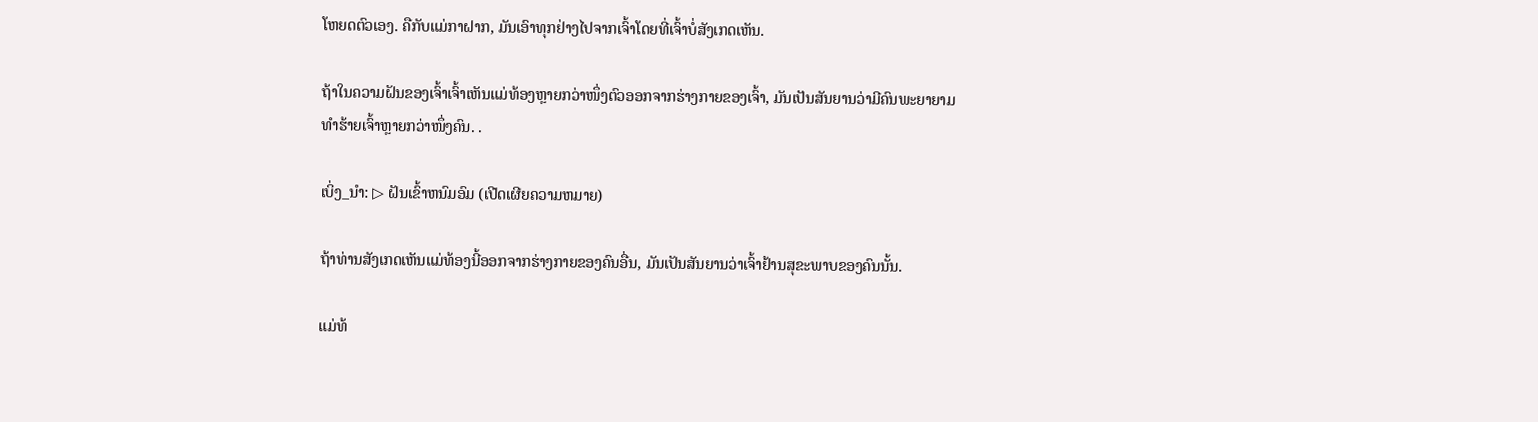ໂຫຍດຕົວເອງ. ຄືກັບແມ່ກາຝາກ, ມັນເອົາທຸກຢ່າງໄປຈາກເຈົ້າໂດຍທີ່ເຈົ້າບໍ່ສັງເກດເຫັນ.

ຖ້າໃນຄວາມຝັນຂອງເຈົ້າເຈົ້າເຫັນແມ່ທ້ອງຫຼາຍກວ່າໜຶ່ງຕົວອອກຈາກຮ່າງກາຍຂອງເຈົ້າ, ມັນເປັນສັນຍານວ່າມີຄົນພະຍາຍາມທຳຮ້າຍເຈົ້າຫຼາຍກວ່າໜຶ່ງຄົນ. .

ເບິ່ງ_ນຳ: ▷ ຝັນເຂົ້າຫນົມອົມ (ເປີດເຜີຍຄວາມຫມາຍ)

ຖ້າທ່ານສັງເກດເຫັນແມ່ທ້ອງນີ້ອອກຈາກຮ່າງກາຍຂອງຄົນອື່ນ, ມັນເປັນສັນຍານວ່າເຈົ້າຢ້ານສຸຂະພາບຂອງຄົນນັ້ນ.

ແມ່ທ້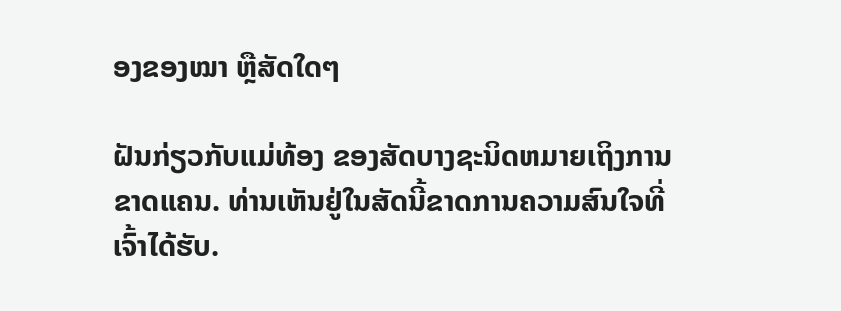ອງຂອງໝາ ຫຼືສັດໃດໆ

ຝັນກ່ຽວກັບແມ່ທ້ອງ ຂອງສັດບາງຊະນິດຫມາຍເຖິງການຂາດແຄນ. ທ່ານເຫັນຢູ່ໃນສັດນີ້ຂາດການຄວາມສົນໃຈທີ່ເຈົ້າໄດ້ຮັບ.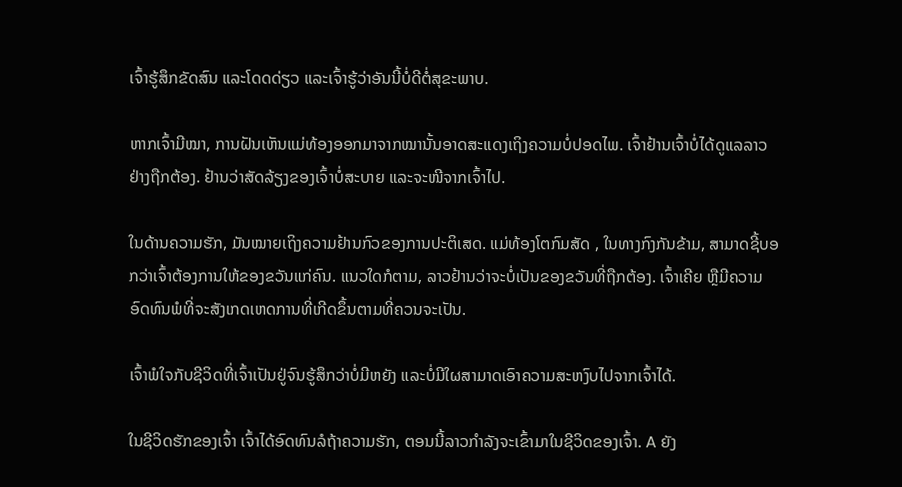ເຈົ້າຮູ້ສຶກຂັດສົນ ແລະໂດດດ່ຽວ ແລະເຈົ້າຮູ້ວ່າອັນນີ້ບໍ່ດີຕໍ່ສຸຂະພາບ.

ຫາກເຈົ້າມີໝາ, ການຝັນເຫັນແມ່ທ້ອງອອກມາຈາກໝານັ້ນອາດສະແດງເຖິງຄວາມບໍ່ປອດໄພ. ເຈົ້າຢ້ານເຈົ້າບໍ່ໄດ້ດູແລລາວຢ່າງຖືກຕ້ອງ. ຢ້ານວ່າສັດລ້ຽງຂອງເຈົ້າບໍ່ສະບາຍ ແລະຈະໜີຈາກເຈົ້າໄປ.

ໃນດ້ານຄວາມຮັກ, ມັນໝາຍເຖິງຄວາມຢ້ານກົວຂອງການປະຕິເສດ. ແມ່ທ້ອງໂຕກົມສັດ , ໃນທາງກົງກັນຂ້າມ, ສາມາດຊີ້ບອກວ່າເຈົ້າຕ້ອງການໃຫ້ຂອງຂວັນແກ່ຄົນ. ແນວໃດກໍຕາມ, ລາວຢ້ານວ່າຈະບໍ່ເປັນຂອງຂວັນທີ່ຖືກຕ້ອງ. ເຈົ້າເຄີຍ ຫຼືມີຄວາມອົດທົນພໍທີ່ຈະສັງເກດເຫດການທີ່ເກີດຂຶ້ນຕາມທີ່ຄວນຈະເປັນ.

ເຈົ້າພໍໃຈກັບຊີວິດທີ່ເຈົ້າເປັນຢູ່ຈົນຮູ້ສຶກວ່າບໍ່ມີຫຍັງ ແລະບໍ່ມີໃຜສາມາດເອົາຄວາມສະຫງົບໄປຈາກເຈົ້າໄດ້.

ໃນຊີວິດຮັກຂອງເຈົ້າ ເຈົ້າໄດ້ອົດທົນລໍຖ້າຄວາມຮັກ, ຕອນນີ້ລາວກຳລັງຈະເຂົ້າມາໃນຊີວິດຂອງເຈົ້າ. A ຍັງ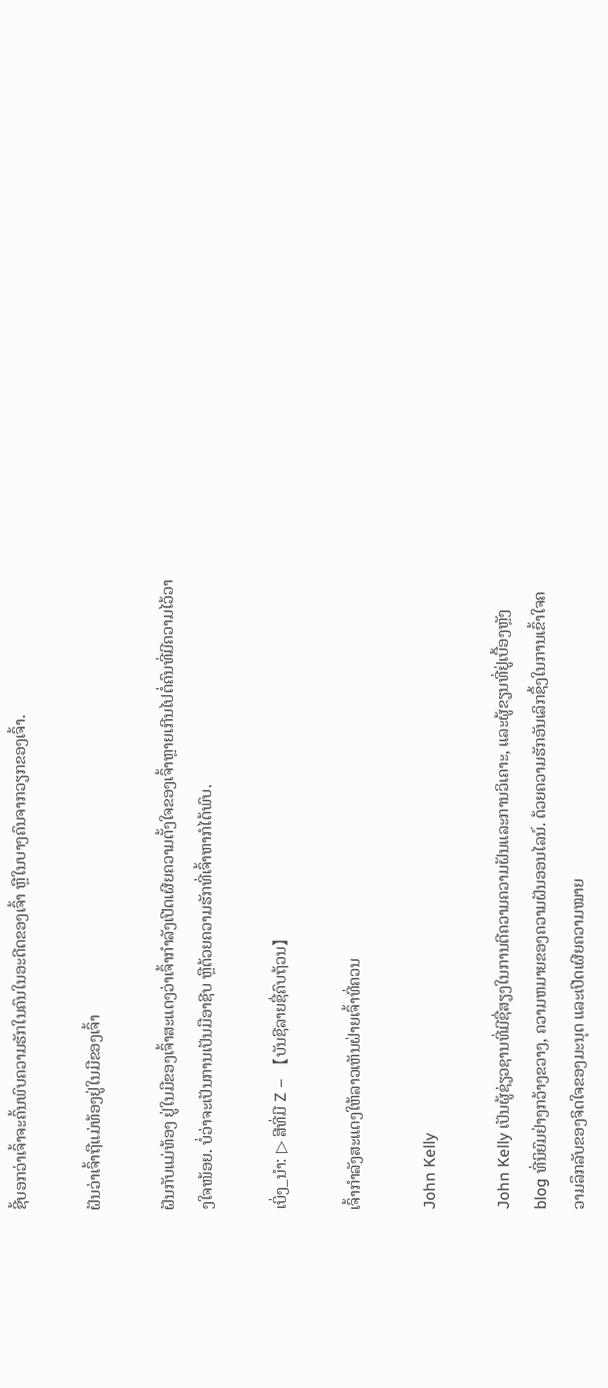ຊີ້ບອກວ່າເຈົ້າຈະຄົ້ນພົບຄວາມຮັກໃນຄົນໃນອະດີດຂອງເຈົ້າ ຫຼືໃນບາງຄົນຈາກວຽກຂອງເຈົ້າ.

ຝັນວ່າເຈົ້າຖືແມ່ທ້ອງຢູ່ໃນມືຂອງເຈົ້າ

ຝັນກັບແມ່ທ້ອງ ຢູ່ໃນມືຂອງເຈົ້າສະແດງວ່າເຈົ້າກໍາລັງເປີດເຜີຍຄວາມຕັ້ງໃຈຂອງເຈົ້າຫຼາຍເກີນໄປຕໍ່ຄົນທີ່ມີຄວາມໄວ້ວາງໃຈໜ້ອຍ. ບໍ່ວ່າຈະເປັນການເປັນມືອາຊີບ ຫຼືດ້ວຍຄວາມຮັກທີ່ເຈົ້າຫາກໍໄດ້ພົບ.

ເບິ່ງ_ນຳ: ▷ ສີທີ່ມີ Z – 【ບັນຊີລາຍຊື່ຄົບຖ້ວນ】

ເຈົ້າກຳລັງສະແດງໃຫ້ລາວເຫັນຝ່າຍເຈົ້າທີ່ຄວນ

John Kelly

John Kelly ເປັນຜູ້ຊ່ຽວຊານທີ່ມີຊື່ສຽງໃນການຕີຄວາມຄວາມຝັນແລະການວິເຄາະ, ແລະຜູ້ຂຽນທີ່ຢູ່ເບື້ອງຫຼັງ blog ທີ່ນິຍົມຢ່າງກວ້າງຂວາງ, ຄວາມຫມາຍຂອງຄວາມຝັນອອນໄລນ໌. ດ້ວຍຄວາມຮັກອັນເລິກຊຶ້ງໃນການເຂົ້າໃຈຄວາມລຶກລັບຂອງຈິດໃຈຂອງມະນຸດ ແລະເປີດເຜີຍຄວາມໝາຍ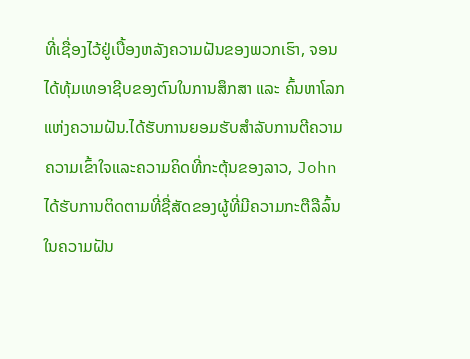ທີ່ເຊື່ອງໄວ້ຢູ່ເບື້ອງຫລັງຄວາມຝັນຂອງພວກເຮົາ, ຈອນໄດ້ທຸ້ມເທອາຊີບຂອງຕົນໃນການສຶກສາ ແລະ ຄົ້ນຫາໂລກແຫ່ງຄວາມຝັນ.ໄດ້ຮັບການຍອມຮັບສໍາລັບການຕີຄວາມຄວາມເຂົ້າໃຈແລະຄວາມຄິດທີ່ກະຕຸ້ນຂອງລາວ, John ໄດ້ຮັບການຕິດຕາມທີ່ຊື່ສັດຂອງຜູ້ທີ່ມີຄວາມກະຕືລືລົ້ນໃນຄວາມຝັນ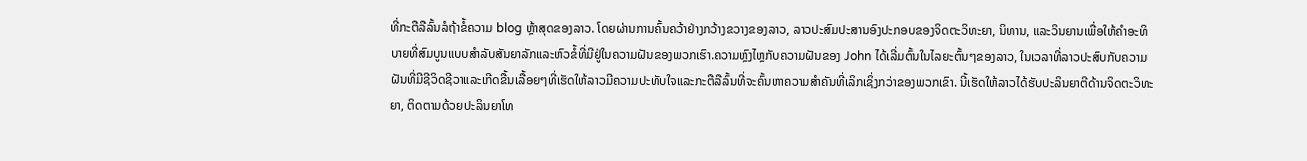ທີ່ກະຕືລືລົ້ນລໍຖ້າຂໍ້ຄວາມ blog ຫຼ້າສຸດຂອງລາວ. ໂດຍຜ່ານການຄົ້ນຄວ້າຢ່າງກວ້າງຂວາງຂອງລາວ, ລາວປະສົມປະສານອົງປະກອບຂອງຈິດຕະວິທະຍາ, ນິທານ, ແລະວິນຍານເພື່ອໃຫ້ຄໍາອະທິບາຍທີ່ສົມບູນແບບສໍາລັບສັນຍາລັກແລະຫົວຂໍ້ທີ່ມີຢູ່ໃນຄວາມຝັນຂອງພວກເຮົາ.ຄວາມຫຼົງໄຫຼກັບຄວາມຝັນຂອງ John ໄດ້ເລີ່ມຕົ້ນໃນໄລຍະຕົ້ນໆຂອງລາວ, ໃນເວລາທີ່ລາວປະສົບກັບຄວາມຝັນທີ່ມີຊີວິດຊີວາແລະເກີດຂື້ນເລື້ອຍໆທີ່ເຮັດໃຫ້ລາວມີຄວາມປະທັບໃຈແລະກະຕືລືລົ້ນທີ່ຈະຄົ້ນຫາຄວາມສໍາຄັນທີ່ເລິກເຊິ່ງກວ່າຂອງພວກເຂົາ. ນີ້ເຮັດໃຫ້ລາວໄດ້ຮັບປະລິນຍາຕີດ້ານຈິດຕະວິທະຍາ, ຕິດຕາມດ້ວຍປະລິນຍາໂທ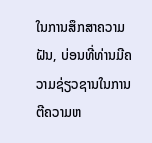ໃນການສຶກສາຄວາມຝັນ, ບ່ອນທີ່ທ່ານມີຄວາມຊ່ຽວຊານໃນການຕີຄວາມຫ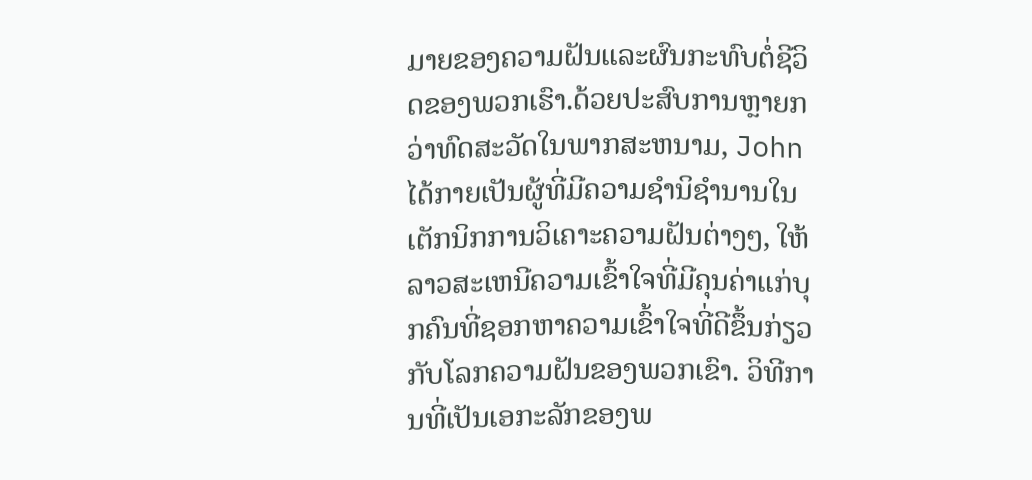ມາຍຂອງຄວາມຝັນແລະຜົນກະທົບຕໍ່ຊີວິດຂອງພວກເຮົາ.ດ້ວຍປະສົບການຫຼາຍກວ່າທົດສະວັດໃນພາກສະຫນາມ, John ໄດ້ກາຍເປັນຜູ້ທີ່ມີຄວາມຊໍານິຊໍານານໃນເຕັກນິກການວິເຄາະຄວາມຝັນຕ່າງໆ, ໃຫ້ລາວສະເຫນີຄວາມເຂົ້າໃຈທີ່ມີຄຸນຄ່າແກ່ບຸກຄົນທີ່ຊອກຫາຄວາມເຂົ້າໃຈທີ່ດີຂຶ້ນກ່ຽວກັບໂລກຄວາມຝັນຂອງພວກເຂົາ. ວິທີການທີ່ເປັນເອກະລັກຂອງພ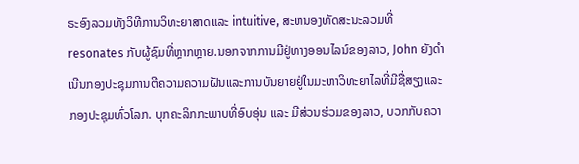ຣະອົງລວມທັງວິທີການວິທະຍາສາດແລະ intuitive, ສະຫນອງທັດສະນະລວມທີ່resonates ກັບຜູ້ຊົມທີ່ຫຼາກຫຼາຍ.ນອກຈາກການມີຢູ່ທາງອອນໄລນ໌ຂອງລາວ, John ຍັງດໍາເນີນກອງປະຊຸມການຕີຄວາມຄວາມຝັນແລະການບັນຍາຍຢູ່ໃນມະຫາວິທະຍາໄລທີ່ມີຊື່ສຽງແລະກອງປະຊຸມທົ່ວໂລກ. ບຸກຄະລິກກະພາບທີ່ອົບອຸ່ນ ແລະ ມີສ່ວນຮ່ວມຂອງລາວ, ບວກກັບຄວາ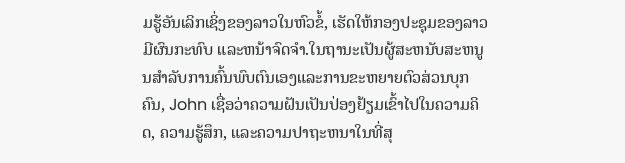ມຮູ້ອັນເລິກເຊິ່ງຂອງລາວໃນຫົວຂໍ້, ເຮັດໃຫ້ກອງປະຊຸມຂອງລາວມີຜົນກະທົບ ແລະຫນ້າຈົດຈໍາ.ໃນຖານະເປັນຜູ້ສະຫນັບສະຫນູນສໍາລັບການຄົ້ນພົບຕົນເອງແລະການຂະຫຍາຍຕົວສ່ວນບຸກຄົນ, John ເຊື່ອວ່າຄວາມຝັນເປັນປ່ອງຢ້ຽມເຂົ້າໄປໃນຄວາມຄິດ, ຄວາມຮູ້ສຶກ, ແລະຄວາມປາຖະຫນາໃນທີ່ສຸ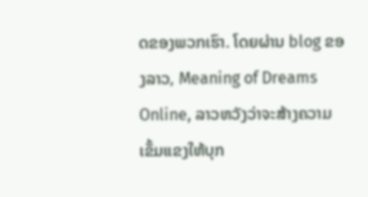ດຂອງພວກເຮົາ. ໂດຍຜ່ານ blog ຂອງລາວ, Meaning of Dreams Online, ລາວຫວັງວ່າຈະສ້າງຄວາມເຂັ້ມແຂງໃຫ້ບຸກ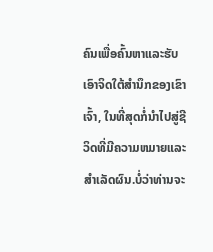ຄົນເພື່ອຄົ້ນຫາແລະຮັບເອົາຈິດໃຕ້ສໍານຶກຂອງເຂົາເຈົ້າ, ໃນທີ່ສຸດກໍ່ນໍາໄປສູ່ຊີວິດທີ່ມີຄວາມຫມາຍແລະສໍາເລັດຜົນ.ບໍ່ວ່າທ່ານຈະ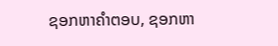ຊອກຫາຄໍາຕອບ, ຊອກຫາ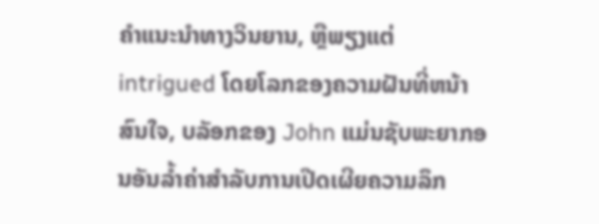ຄໍາແນະນໍາທາງວິນຍານ, ຫຼືພຽງແຕ່ intrigued ໂດຍໂລກຂອງຄວາມຝັນທີ່ຫນ້າສົນໃຈ, ບລັອກຂອງ John ແມ່ນຊັບພະຍາກອນອັນລ້ຳຄ່າສໍາລັບການເປີດເຜີຍຄວາມລຶກ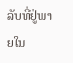ລັບທີ່ຢູ່ພາຍໃນ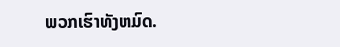ພວກເຮົາທັງຫມົດ.